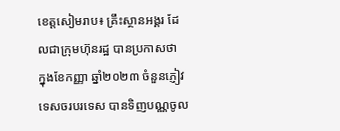ខេត្តសៀមរាប៖ គ្រឹះស្ថានអង្គរ ដែលជាក្រុមហ៊ុនរដ្ឋ បានប្រកាសថា ក្នុងខែកញ្ញា ឆ្នាំ២០២៣ ចំនួនភ្ញៀវទេសចរបរទេស បានទិញបណ្ណចូល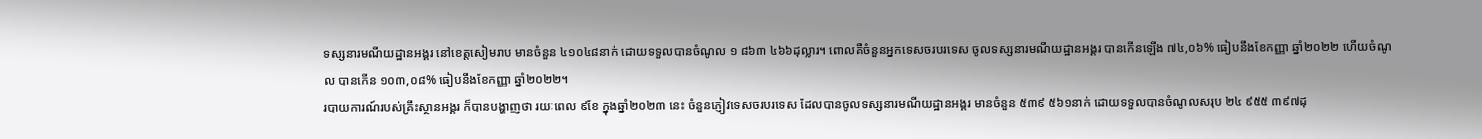ទស្សនារមណីយដ្ឋានអង្គរ នៅខេត្តសៀមរាប មានចំនួន ៤១០៤៨នាក់ ដោយទទួលបានចំណូល ១ ៨៦៣ ៤៦៦ដុល្លារ។ ពោលគឺចំនួនអ្នកទេសចរបរទេស ចូលទស្សនារមណីយដ្ឋានអង្គរ បានកើនឡើង ៧៤,០៦% ធៀបនឹងខែកញ្ញា ឆ្នាំ២០២២ ហើយចំណូល បានកើន ១០៣,០៨% ធៀបនឹងខែកញ្ញា ឆ្នាំ២០២២។
របាយការណ៍របស់គ្រឹះស្ថានអង្គរ ក៏បានបង្ហាញថា រយៈពេល ៩ខែ ក្នុងឆ្នាំ២០២៣ នេះ ចំនួនភ្ញៀវទេសចរបរទេស ដែលបានចូលទស្សនារមណីយដ្ឋានអង្គរ មានចំនួន ៥៣៩ ៥៦១នាក់ ដោយទទួលបានចំណូលសរុប ២៤ ៩៥៥ ៣៩៧ដុ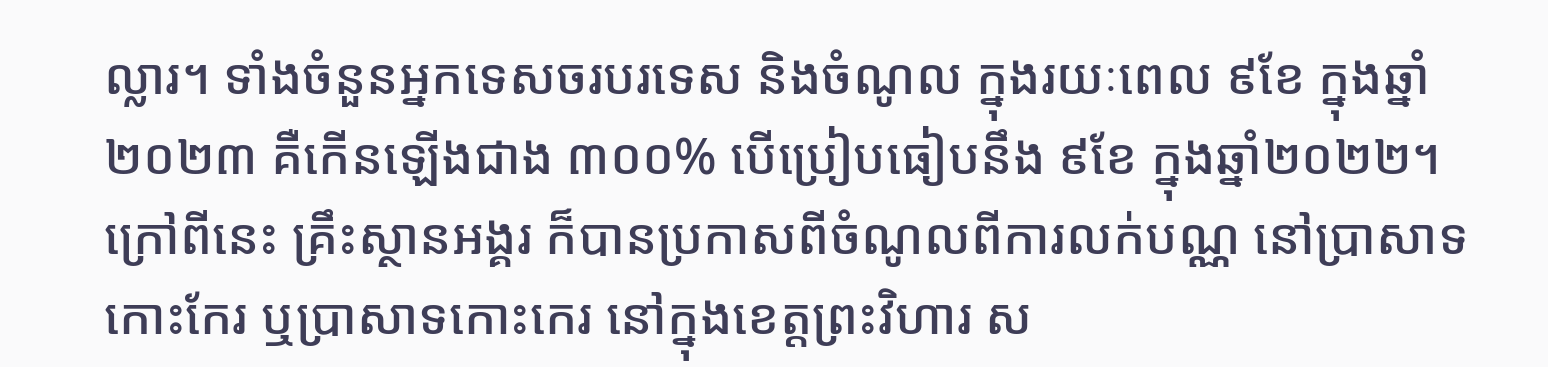ល្លារ។ ទាំងចំនួនអ្នកទេសចរបរទេស និងចំណូល ក្នុងរយៈពេល ៩ខែ ក្នុងឆ្នាំ២០២៣ គឺកើនឡើងជាង ៣០០% បើប្រៀបធៀបនឹង ៩ខែ ក្នុងឆ្នាំ២០២២។
ក្រៅពីនេះ គ្រឹះស្ថានអង្គរ ក៏បានប្រកាសពីចំណូលពីការលក់បណ្ណ នៅប្រាសាទកោះកែរ ឬប្រាសាទកោះកេរ នៅក្នុងខេត្តព្រះវិហារ ស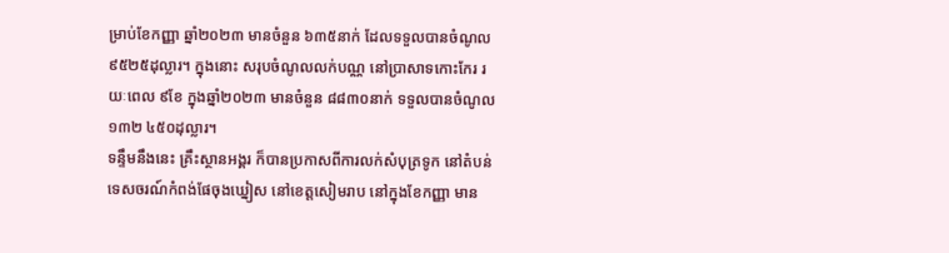ម្រាប់ខែកញ្ញា ឆ្នាំ២០២៣ មានចំនួន ៦៣៥នាក់ ដែលទទួលបានចំណូល ៩៥២៥ដុល្លារ។ ក្នុងនោះ សរុបចំណូលលក់បណ្ណ នៅប្រាសាទកោះកែរ រយៈពេល ៩ខែ ក្នុងឆ្នាំ២០២៣ មានចំនួន ៨៨៣០នាក់ ទទួលបានចំណូល ១៣២ ៤៥០ដុល្លារ។
ទន្ទឹមនឹងនេះ គ្រឹះស្ថានអង្គរ ក៏បានប្រកាសពីការលក់សំបុត្រទូក នៅតំបន់ទេសចរណ៍កំពង់ផែចុងឃ្នៀស នៅខេត្តសៀមរាប នៅក្នុងខែកញ្ញា មាន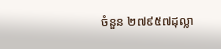ចំនួន ២៧៩៥៧ដុល្លា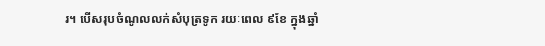រ។ បើសរុបចំណូលលក់សំបុត្រទូក រយៈពេល ៩ខែ ក្នុងឆ្នាំ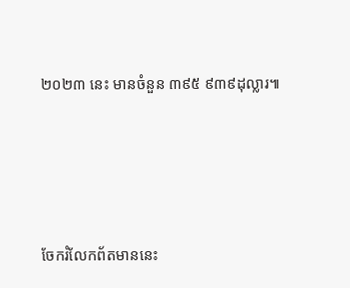២០២៣ នេះ មានចំនួន ៣៩៥ ៩៣៩ដុល្លារ៕





ចែករំលែកព័តមាននេះ